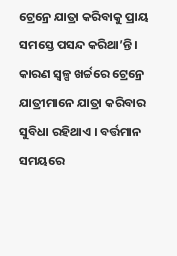ଟ୍ରେନ୍ରେ ଯାତ୍ରା କରିବାକୁ ପ୍ରାୟ ସମସ୍ତେ ପସନ୍ଦ କରିଥା’ନ୍ତି । କାରଣ ସ୍ୱଳ୍ପ ଖର୍ଚ୍ଚରେ ଟ୍ରେନ୍ରେ ଯାତ୍ରୀମାନେ ଯାତ୍ରା କରିବାର ସୁବିଧା ରହିଥାଏ । ବର୍ତ୍ତମାନ ସମୟରେ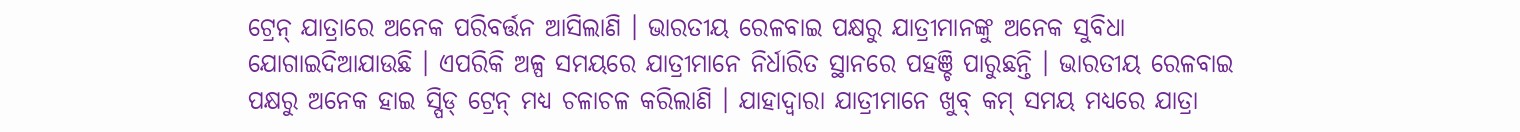ଟ୍ରେନ୍ ଯାତ୍ରାରେ ଅନେକ ପରିବର୍ତ୍ତନ ଆସିଲାଣି । ଭାରତୀୟ ରେଳବାଇ ପକ୍ଷରୁ ଯାତ୍ରୀମାନଙ୍କୁ ଅନେକ ସୁବିଧା ଯୋଗାଇଦିଆଯାଉଛି । ଏପରିକି ଅଳ୍ପ ସମୟରେ ଯାତ୍ରୀମାନେ ନିର୍ଧାରିତ ସ୍ଥାନରେ ପହଞ୍ଚି ପାରୁଛନ୍ତି । ଭାରତୀୟ ରେଳବାଇ ପକ୍ଷରୁ ଅନେକ ହାଇ ସ୍ପିଡ୍ ଟ୍ରେନ୍ ମଧ୍ୟ ଚଳାଚଳ କରିଲାଣି । ଯାହାଦ୍ୱାରା ଯାତ୍ରୀମାନେ ଖୁବ୍ କମ୍ ସମୟ ମଧ୍ୟରେ ଯାତ୍ରା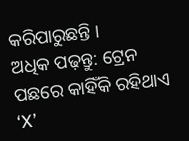କରିପାରୁଛନ୍ତି ।
ଅଧିକ ପଢ଼ନ୍ତୁ: ଟ୍ରେନ ପଛରେ କାହିଁକି ରହିଥାଏ ‘X’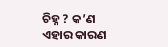ଚିହ୍ନ ? କ’ଣ ଏହାର କାରଣ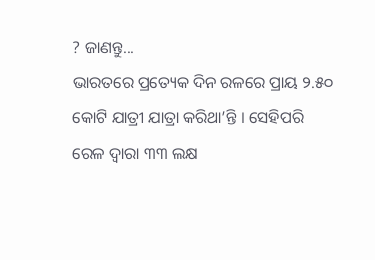? ଜାଣନ୍ତୁ...
ଭାରତରେ ପ୍ରତ୍ୟେକ ଦିନ ରଳରେ ପ୍ରାୟ ୨.୫୦ କୋଟି ଯାତ୍ରୀ ଯାତ୍ରା କରିଥା’ନ୍ତି । ସେହିପରି ରେଳ ଦ୍ୱାରା ୩୩ ଲକ୍ଷ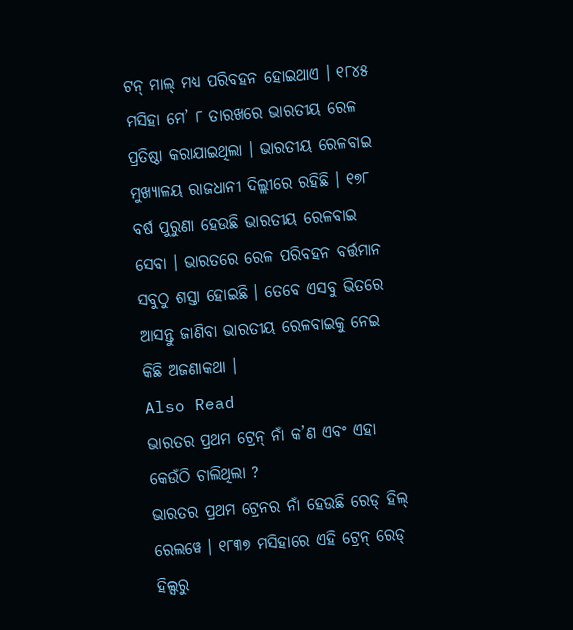ଟନ୍ ମାଲ୍ ମଧ୍ୟ ପରିବହନ ହୋଇଥାଏ । ୧୮୪୫ ମସିହା ମେ’ ୮ ତାରଖରେ ଭାରତୀୟ ରେଳ ପ୍ରତିଷ୍ଠା କରାଯାଇଥିଲା । ଭାରତୀୟ ରେଳବାଇ ମୁଖ୍ୟାଳୟ ରାଜଧାନୀ ଦିଲ୍ଲୀରେ ରହିଛି । ୧୭୮ ବର୍ଷ ପୁରୁଣା ହେଉଛି ଭାରତୀୟ ରେଳବାଇ ସେବା । ଭାରତରେ ରେଳ ପରିବହନ ବର୍ତ୍ତମାନ ସବୁଠୁ ଶସ୍ତା ହୋଇଛି । ତେବେ ଏସବୁ ଭିତରେ ଆସନ୍ତୁ ଜାଣିବା ଭାରତୀୟ ରେଳବାଇକୁ ନେଇ କିଛି ଅଜଣାକଥା ।
Also Read
ଭାରତର ପ୍ରଥମ ଟ୍ରେନ୍ ନାଁ କ’ଣ ଏବଂ ଏହା କେଉଁଠି ଚାଲିଥିଲା ?
ଭାରତର ପ୍ରଥମ ଟ୍ରେନର ନାଁ ହେଉଛି ରେଡ୍ ହିଲ୍ ରେଲୱେ । ୧୮୩୭ ମସିହାରେ ଏହି ଟ୍ରେନ୍ ରେଡ୍ ହିଲ୍ସରୁ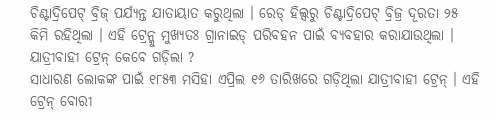ଚିଣ୍ଟାଦ୍ରିପେଟ୍ ବ୍ରିଜ୍ ପର୍ଯ୍ୟନ୍ତ ଯାତାୟାତ କରୁଥିଲା । ରେଡ୍ ହିଲ୍ସରୁ ଚିଣ୍ଟାଦ୍ରିପେଟ୍ ବ୍ରିଜ୍ର ଦୂରତା ୨୫ କିମି ରହିଥିଲା । ଏହି ଟ୍ରେନ୍କୁ ମୁଖ୍ୟତଃ ଗ୍ରାନାଇଡ୍ ପରିବହନ ପାଇଁ ବ୍ୟବହାର କରାଯାଉଥିଲା ।
ଯାତ୍ରୀବାହୀ ଟ୍ରେନ୍ କେବେ ଗଡ଼ିଲା ?
ସାଧାରଣ ଲୋକଙ୍କ ପାଇଁ ୧୮୫୩ ମସିହା ଏପ୍ରିଲ ୧୬ ତାରିଖରେ ଗଡ଼ିଥିଲା ଯାତ୍ରୀବାହୀ ଟ୍ରେନ୍ । ଏହି ଟ୍ରେନ୍ ବୋରୀ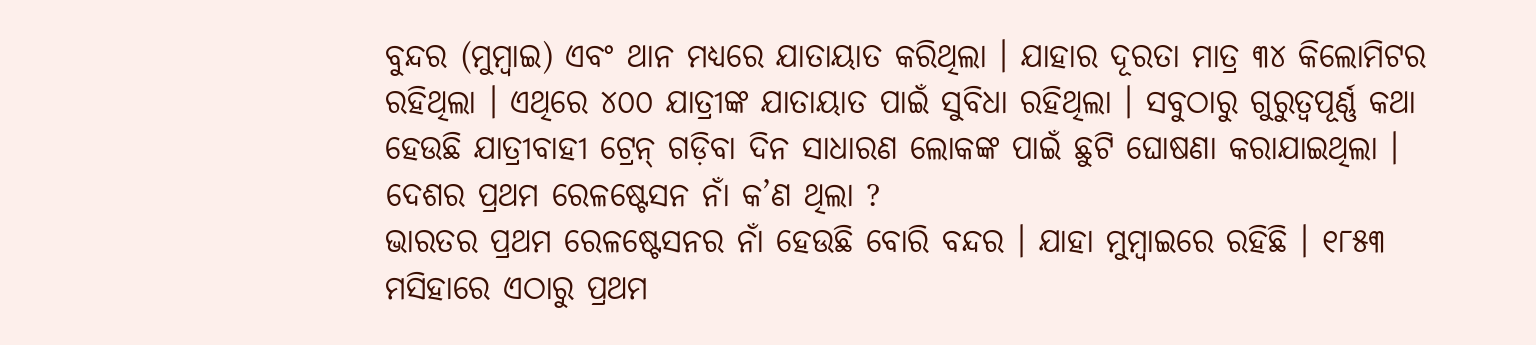ବୁନ୍ଦର (ମୁମ୍ବାଇ) ଏବଂ ଥାନ ମଧ୍ୟରେ ଯାତାୟାତ କରିଥିଲା । ଯାହାର ଦୂରତା ମାତ୍ର ୩୪ କିଲୋମିଟର ରହିଥିଲା । ଏଥିରେ ୪୦୦ ଯାତ୍ରୀଙ୍କ ଯାତାୟାତ ପାଇଁ ସୁବିଧା ରହିଥିଲା । ସବୁଠାରୁ ଗୁରୁତ୍ୱପୂର୍ଣ୍ଣ କଥା ହେଉଛି ଯାତ୍ରୀବାହୀ ଟ୍ରେନ୍ ଗଡ଼ିବା ଦିନ ସାଧାରଣ ଲୋକଙ୍କ ପାଇଁ ଛୁଟି ଘୋଷଣା କରାଯାଇଥିଲା ।
ଦେଶର ପ୍ରଥମ ରେଳଷ୍ଟେସନ ନାଁ କ’ଣ ଥିଲା ?
ଭାରତର ପ୍ରଥମ ରେଳଷ୍ଟେସନର ନାଁ ହେଉଛି ବୋରି ବନ୍ଦର । ଯାହା ମୁମ୍ବାଇରେ ରହିଛି । ୧୮୫୩ ମସିହାରେ ଏଠାରୁ ପ୍ରଥମ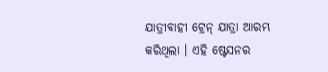ଯାତ୍ରୀବାହୀ ଟ୍ରେନ୍ ଯାତ୍ରା ଆରମ୍ଭ କରିଥିଲା । ଏହି ଷ୍ଟେସନର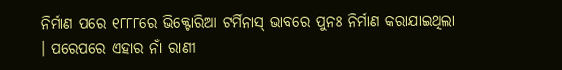ନିର୍ମାଣ ପରେ ୧୮୮୮ରେ ଭିକ୍ଟୋରିଆ ଟର୍ମିନାସ୍ ଭାବରେ ପୁନଃ ନିର୍ମାଣ କରାଯାଇଥିଲା । ପରେପରେ ଏହାର ନାଁ ରାଣୀ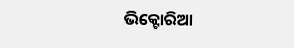ଭିକ୍ଟୋରିଆ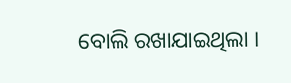ବୋଲି ରଖାଯାଇଥିଲା ।